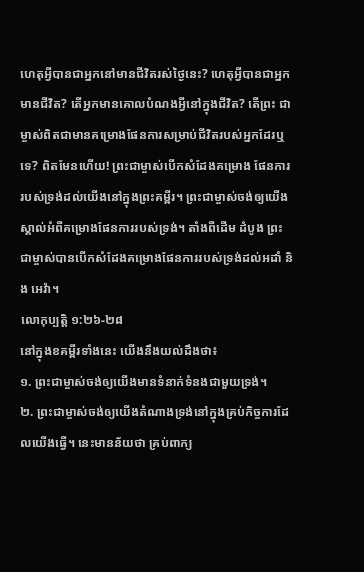ហេតុអ្វីបានជាអ្នកនៅមានជីវិតរស់ថ្ងៃនេះ? ហេតុអ្វីបានជាអ្នកមានជីវិត? តើអ្នកមានគោលបំណងអ្វីនៅក្នុងជីវិត? តើព្រះ ជាម្ចាស់ពិតជាមានគម្រោងផែនការសម្រាប់ជីវិតរបស់អ្នកដែរឬទេ? ពិតមែនហើយ! ព្រះជាម្ចាស់បើកសំដែងគម្រោង ផែនការរបស់ទ្រង់ដល់យើងនៅក្នុងព្រះគម្ពីរ។ ព្រះជាម្ចាស់ចង់ឲ្យយើងស្គាល់អំពីគម្រោងផែនការរបស់ទ្រង់។ តាំងពីដើម ដំបូង ព្រះជាម្ចាស់បានបើកសំដែងគម្រោងផែនការរបស់ទ្រង់ដល់អដាំ និង អេវ៉ា។
លោកុប្បត្តិ ១:២៦-២៨
នៅក្នុងខគម្ពីរទាំងនេះ យើងនឹងយល់ដឹងថា៖
១. ព្រះជាម្ចាស់ចង់ឲ្យយើងមានទំនាក់ទំនងជាមួយទ្រង់។
២. ព្រះជាម្ចាស់ចង់ឲ្យយើងតំណាងទ្រង់នៅក្នុងគ្រប់កិច្ចការដែលយើងធ្វើ។ នេះមានន័យថា គ្រប់ពាក្យ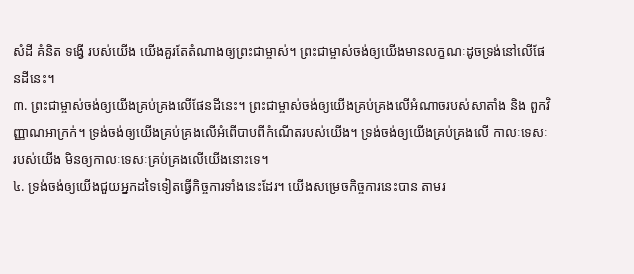សំដី គំនិត ទង្វើ របស់យើង យើងគួរតែតំណាងឲ្យព្រះជាម្ចាស់។ ព្រះជាម្ចាស់ចង់ឲ្យយើងមានលក្ខណៈដូចទ្រង់នៅលើផែនដីនេះ។
៣. ព្រះជាម្ចាស់ចង់ឲ្យយើងគ្រប់គ្រងលើផែនដីនេះ។ ព្រះជាម្ចាស់ចង់ឲ្យយើងគ្រប់គ្រងលើអំណាចរបស់សាតាំង និង ពួកវិញ្ញាណអាក្រក់។ ទ្រង់ចង់ឲ្យយើងគ្រប់គ្រងលើអំពើបាបពីកំណើតរបស់យើង។ ទ្រង់ចង់ឲ្យយើងគ្រប់គ្រងលើ កាលៈទេសៈរបស់យើង មិនឲ្យកាលៈទេសៈគ្រប់គ្រងលើយើងនោះទេ។
៤. ទ្រង់ចង់ឲ្យយើងជួយអ្នកដទៃទៀតធ្វើកិច្ចការទាំងនេះដែរ។ យើងសម្រេចកិច្ចការនេះបាន តាមរ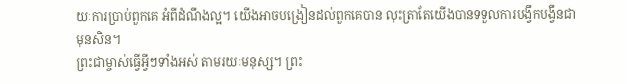យៈការប្រាប់ពួកគេ អំពីដំណឹងល្អ។ យើងអាចបង្រៀនដល់ពួកគេបាន លុះត្រាតែយើងបានទទួលការបង្វឹកបង្វឹនជាមុនសិន។
ព្រះជាម្ចាស់ធ្វើអ្វីៗទាំងអស់ តាមរយៈមនុស្ស។ ព្រះ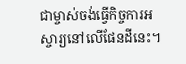ជាម្ចាស់ចង់ធ្វើកិច្ចការអស្ចារ្យនៅលើផែនដីនេះ។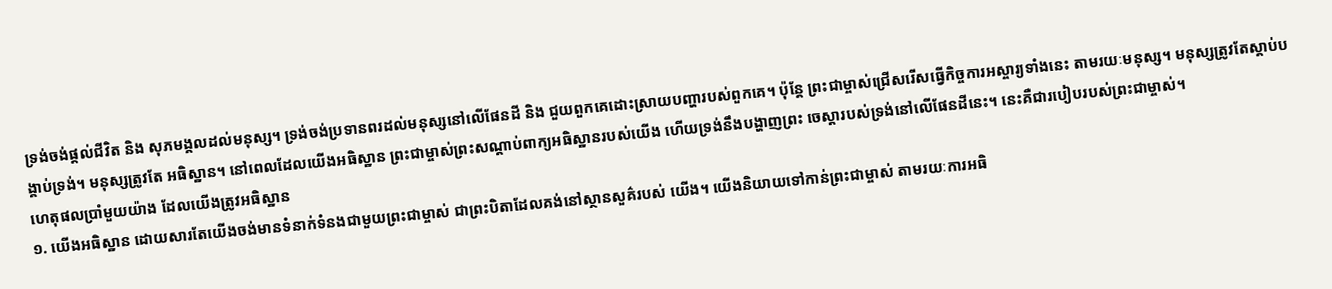ទ្រង់ចង់ផ្តល់ជីវិត និង សុភមង្គលដល់មនុស្ស។ ទ្រង់ចង់ប្រទានពរដល់មនុស្សនៅលើផែនដី និង ជួយពួកគេដោះស្រាយបញ្ហារបស់ពួកគេ។ ប៉ុន្តែ ព្រះជាម្ចាស់ជ្រើសរើសធ្វើកិច្ចការអស្ចារ្យទាំងនេះ តាមរយៈមនុស្ស។ មនុស្សត្រូវតែស្តាប់បង្គាប់ទ្រង់។ មនុស្សត្រូវតែ អធិស្ឋាន។ នៅពេលដែលយើងអធិស្ឋាន ព្រះជាម្ចាស់ព្រះសណ្តាប់ពាក្យអធិស្ឋានរបស់យើង ហើយទ្រង់នឹងបង្ហាញព្រះ ចេស្ដារបស់ទ្រង់នៅលើផែនដីនេះ។ នេះគឺជារបៀបរបស់ព្រះជាម្ចាស់។
ហេតុផលប្រាំមួយយ៉ាង ដែលយើងត្រូវអធិស្ឋាន
១. យើងអធិស្ឋាន ដោយសារតែយើងចង់មានទំនាក់ទំនងជាមួយព្រះជាម្ចាស់ ជាព្រះបិតាដែលគង់នៅស្ថានសួគ៌របស់ យើង។ យើងនិយាយទៅកាន់ព្រះជាម្ចាស់ តាមរយៈការអធិ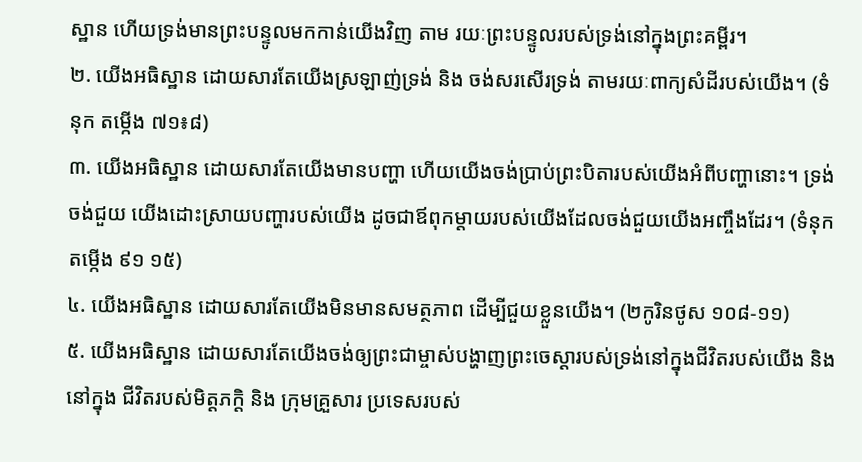ស្ឋាន ហើយទ្រង់មានព្រះបន្ទូលមកកាន់យើងវិញ តាម រយៈព្រះបន្ទូលរបស់ទ្រង់នៅក្នុងព្រះគម្ពីរ។
២. យើងអធិស្ឋាន ដោយសារតែយើងស្រឡាញ់ទ្រង់ និង ចង់សរសើរទ្រង់ តាមរយៈពាក្យសំដីរបស់យើង។ (ទំនុក តម្កើង ៧១៖៨)
៣. យើងអធិស្ឋាន ដោយសារតែយើងមានបញ្ហា ហើយយើងចង់ប្រាប់ព្រះបិតារបស់យើងអំពីបញ្ហានោះ។ ទ្រង់ចង់ជួយ យើងដោះស្រាយបញ្ហារបស់យើង ដូចជាឪពុកម្តាយរបស់យើងដែលចង់ជួយយើងអញ្ចឹងដែរ។ (ទំនុកតម្កើង ៩១ ១៥)
៤. យើងអធិស្ឋាន ដោយសារតែយើងមិនមានសមត្ថភាព ដើម្បីជួយខ្លួនយើង។ (២កូរិនថូស ១០៨-១១)
៥. យើងអធិស្ឋាន ដោយសារតែយើងចង់ឲ្យព្រះជាម្ចាស់បង្ហាញព្រះចេស្តារបស់ទ្រង់នៅក្នុងជីវិតរបស់យើង និង នៅក្នុង ជីវិតរបស់មិត្តភក្តិ និង ក្រុមគ្រួសារ ប្រទេសរបស់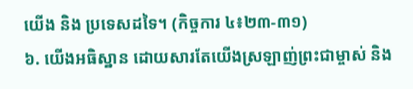យើង និង ប្រទេសដទៃ។ (កិច្ចការ ៤៖២៣-៣១)
៦. យើងអធិស្ឋាន ដោយសារតែយើងស្រឡាញ់ព្រះជាម្ចាស់ និង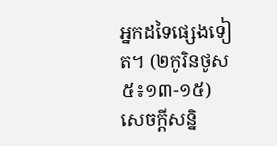អ្នកដទៃផ្សេងទៀត។ (២កូរិនថូស ៥៖១៣-១៥)
សេចក្តីសន្និ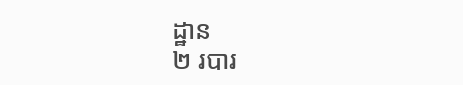ដ្ឋាន
២ របារ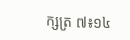ក្សត្រ ៧៖១៤